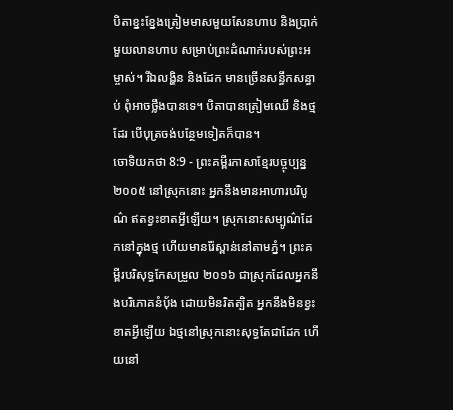បិតាខ្នះខ្នែងត្រៀមមាសមួយសែនហាប និងប្រាក់មួយលានហាប សម្រាប់ព្រះដំណាក់របស់ព្រះអម្ចាស់។ រីឯលង្ហិន និងដែក មានច្រើនសន្ធឹកសន្ធាប់ ពុំអាចថ្លឹងបានទេ។ បិតាបានត្រៀមឈើ និងថ្មដែរ បើបុត្រចង់បន្ថែមទៀតក៏បាន។
ចោទិយកថា 8:9 - ព្រះគម្ពីរភាសាខ្មែរបច្ចុប្បន្ន ២០០៥ នៅស្រុកនោះ អ្នកនឹងមានអាហារបរិបូណ៌ ឥតខ្វះខាតអ្វីឡើយ។ ស្រុកនោះសម្បូណ៌ដែកនៅក្នុងថ្ម ហើយមានរ៉ែស្ពាន់នៅតាមភ្នំ។ ព្រះគម្ពីរបរិសុទ្ធកែសម្រួល ២០១៦ ជាស្រុកដែលអ្នកនឹងបរិភោគនំប៉័ង ដោយមិនរិតត្បិត អ្នកនឹងមិនខ្វះខាតអ្វីឡើយ ឯថ្មនៅស្រុកនោះសុទ្ធតែជាដែក ហើយនៅ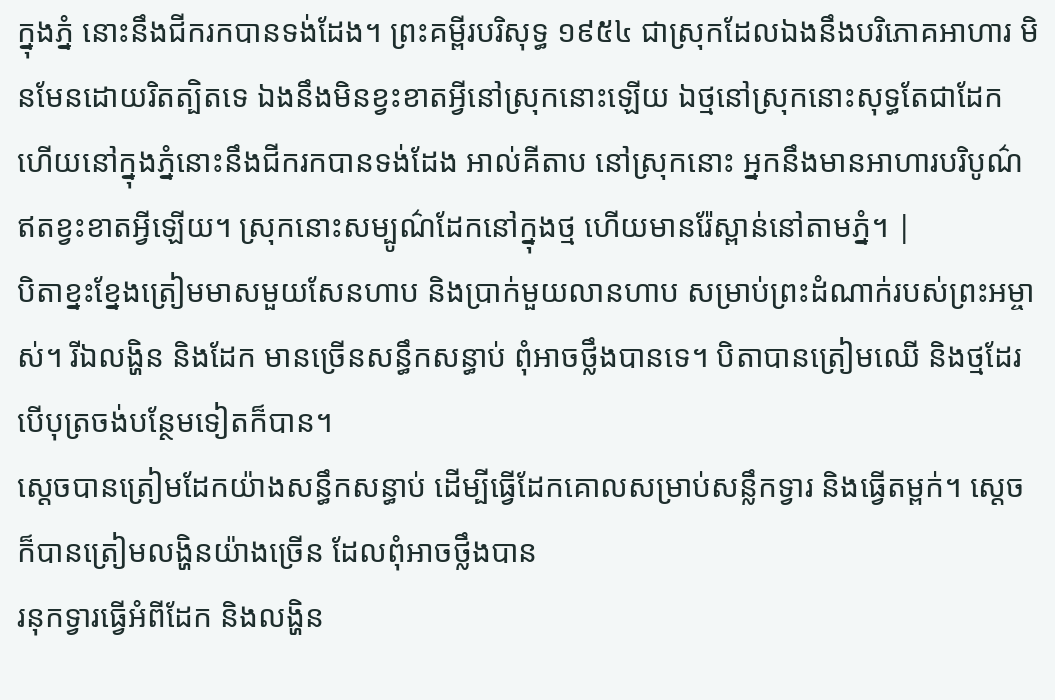ក្នុងភ្នំ នោះនឹងជីករកបានទង់ដែង។ ព្រះគម្ពីរបរិសុទ្ធ ១៩៥៤ ជាស្រុកដែលឯងនឹងបរិភោគអាហារ មិនមែនដោយរិតត្បិតទេ ឯងនឹងមិនខ្វះខាតអ្វីនៅស្រុកនោះឡើយ ឯថ្មនៅស្រុកនោះសុទ្ធតែជាដែក ហើយនៅក្នុងភ្នំនោះនឹងជីករកបានទង់ដែង អាល់គីតាប នៅស្រុកនោះ អ្នកនឹងមានអាហារបរិបូណ៌ ឥតខ្វះខាតអ្វីឡើយ។ ស្រុកនោះសម្បូណ៌ដែកនៅក្នុងថ្ម ហើយមានរ៉ែស្ពាន់នៅតាមភ្នំ។ |
បិតាខ្នះខ្នែងត្រៀមមាសមួយសែនហាប និងប្រាក់មួយលានហាប សម្រាប់ព្រះដំណាក់របស់ព្រះអម្ចាស់។ រីឯលង្ហិន និងដែក មានច្រើនសន្ធឹកសន្ធាប់ ពុំអាចថ្លឹងបានទេ។ បិតាបានត្រៀមឈើ និងថ្មដែរ បើបុត្រចង់បន្ថែមទៀតក៏បាន។
ស្ដេចបានត្រៀមដែកយ៉ាងសន្ធឹកសន្ធាប់ ដើម្បីធ្វើដែកគោលសម្រាប់សន្លឹកទ្វារ និងធ្វើតម្ពក់។ ស្ដេចក៏បានត្រៀមលង្ហិនយ៉ាងច្រើន ដែលពុំអាចថ្លឹងបាន
រនុកទ្វារធ្វើអំពីដែក និងលង្ហិន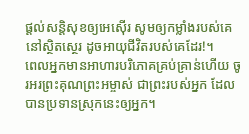ផ្ដល់សន្តិសុខឲ្យអេស៊ើរ សូមឲ្យកម្លាំងរបស់គេនៅស្ថិតស្ថេរ ដូចអាយុជីវិតរបស់គេដែរ!។
ពេលអ្នកមានអាហារបរិភោគគ្រប់គ្រាន់ហើយ ចូរអរព្រះគុណព្រះអម្ចាស់ ជាព្រះរបស់អ្នក ដែលបានប្រទានស្រុកនេះឲ្យអ្នក។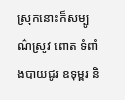ស្រុកនោះក៏សម្បូណ៌ស្រូវ ពោត ទំពាំងបាយជូរ ឧទុម្ពរ និ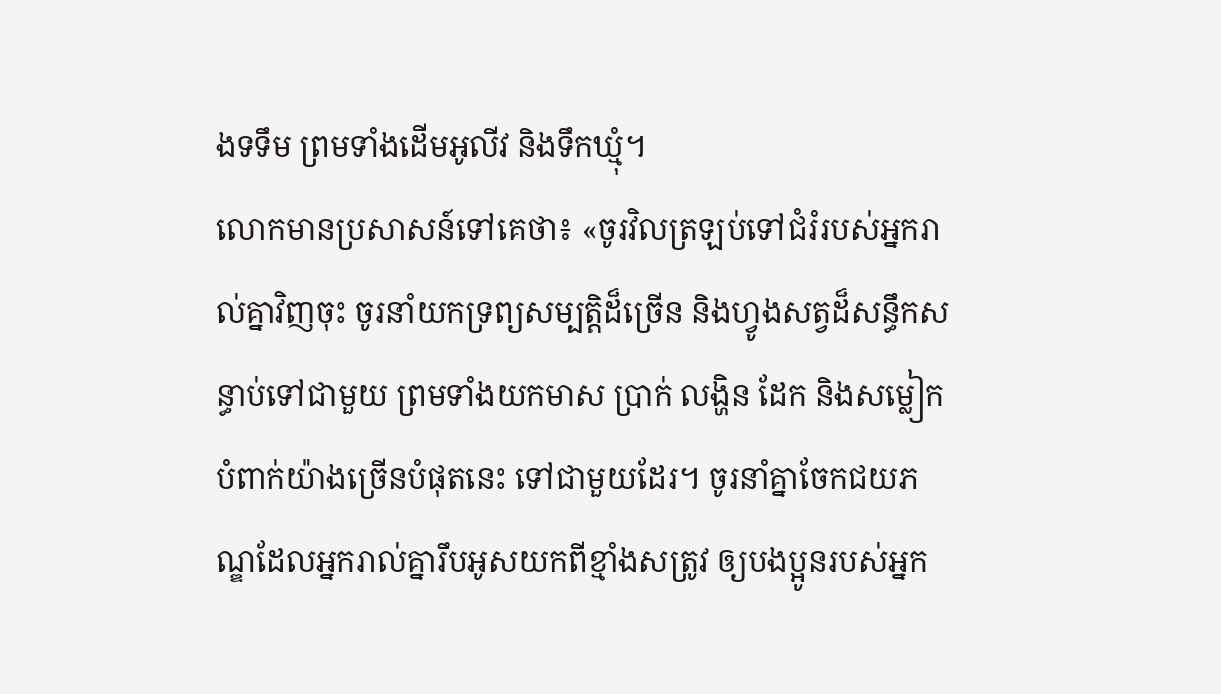ងទទឹម ព្រមទាំងដើមអូលីវ និងទឹកឃ្មុំ។
លោកមានប្រសាសន៍ទៅគេថា៖ «ចូរវិលត្រឡប់ទៅជំរំរបស់អ្នករាល់គ្នាវិញចុះ ចូរនាំយកទ្រព្យសម្បត្តិដ៏ច្រើន និងហ្វូងសត្វដ៏សន្ធឹកសន្ធាប់ទៅជាមួយ ព្រមទាំងយកមាស ប្រាក់ លង្ហិន ដែក និងសម្លៀកបំពាក់យ៉ាងច្រើនបំផុតនេះ ទៅជាមួយដែរ។ ចូរនាំគ្នាចែកជយភណ្ឌដែលអ្នករាល់គ្នារឹបអូសយកពីខ្មាំងសត្រូវ ឲ្យបងប្អូនរបស់អ្នក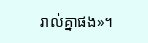រាល់គ្នាផង»។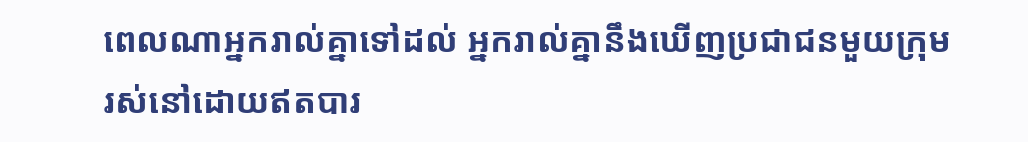ពេលណាអ្នករាល់គ្នាទៅដល់ អ្នករាល់គ្នានឹងឃើញប្រជាជនមួយក្រុមរស់នៅដោយឥតបារ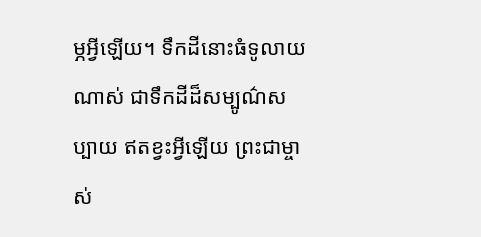ម្ភអ្វីឡើយ។ ទឹកដីនោះធំទូលាយណាស់ ជាទឹកដីដ៏សម្បូណ៌សប្បាយ ឥតខ្វះអ្វីឡើយ ព្រះជាម្ចាស់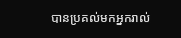បានប្រគល់មកអ្នករាល់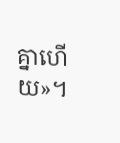គ្នាហើយ»។